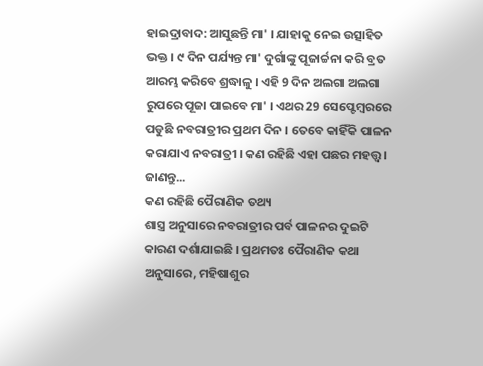ହାଇଦ୍ରାବାଦ: ଆସୁଛନ୍ତି ମା' । ଯାହାକୁ ନେଇ ଉତ୍ସାହିତ ଭକ୍ତ । ୯ ଦିନ ପର୍ଯ୍ୟନ୍ତ ମା' ଦୁର୍ଗାଙ୍କୁ ପୂଜାର୍ଚ୍ଚନା କରି ବ୍ରତ ଆରମ୍ଭ କରିବେ ଶ୍ରଦ୍ଧାଳୁ । ଏହି 9 ଦିନ ଅଲଗା ଅଲଗା ରୁପରେ ପୂଜା ପାଇବେ ମା' । ଏଥର 29 ସେପ୍ଟେମ୍ବରରେ ପଡୁଛି ନବରାତ୍ରୀର ପ୍ରଥମ ଦିନ । ତେବେ କାହିଁକି ପାଳନ କରାଯାଏ ନବରାତ୍ରୀ । କଣ ରହିଛି ଏହା ପଛର ମହତ୍ତ୍ବ । ଜାଣନ୍ତୁ...
କଣ ରହିଛି ପୈରାଣିକ ତଥ୍ୟ
ଶାସ୍ତ୍ର ଅନୁସାରେ ନବରାତ୍ରୀର ପର୍ବ ପାଳନର ଦୁଇଟି କାରଣ ଦର୍ଶାଯାଇଛି । ପ୍ରଥମତଃ ପୈରାଣିକ କଥା ଅନୁସାରେ, ମହିଷାଶୁର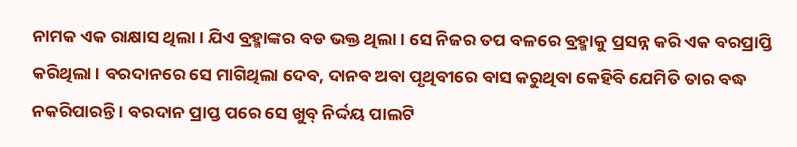ନାମକ ଏକ ରାକ୍ଷାସ ଥିଲା । ଯିଏ ବ୍ରହ୍ମାଙ୍କର ବଡ ଭକ୍ତ ଥିଲା । ସେ ନିଜର ତପ ବଳରେ ବ୍ରହ୍ମାକୁ ପ୍ରସନ୍ନ କରି ଏକ ବରପ୍ରାପ୍ତି କରିଥିଲା । ବରଦାନରେ ସେ ମାଗିଥିଲା ଦେବ, ଦାନବ ଅବା ପୃଥିବୀରେ ବାସ କରୁଥିବା କେହିବି ଯେମିତି ତାର ବଦ୍ଧ ନକରିପାରନ୍ତି । ବରଦାନ ପ୍ରାପ୍ତ ପରେ ସେ ଖୁବ୍ ନିର୍ଦ୍ଦୟ ପାଲଟି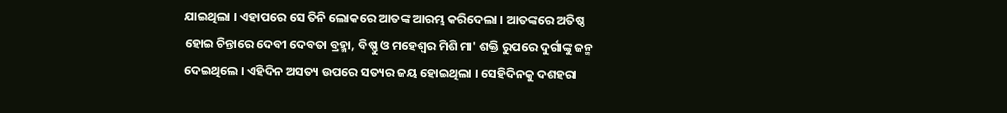ଯାଇଥିଲା । ଏହାପରେ ସେ ତିନି ଲୋକରେ ଆତଙ୍କ ଆରମ୍ଭ କରିଦେଲା । ଆତଙ୍କରେ ଅତିଷ୍ଠ ହୋଇ ଚିନ୍ତାରେ ଦେବୀ ଦେବତା ବ୍ରହ୍ମା, ବିଷ୍ଣୁ ଓ ମହେଶ୍ବର ମିଶି ମା' ଶକ୍ତି ରୁପରେ ଦୁର୍ଗାଙ୍କୁ ଜନ୍ମ ଦେଇଥିଲେ । ଏହିଦିନ ଅସତ୍ୟ ଉପରେ ସତ୍ୟର ଜୟ ହୋଇଥିଲା । ସେହିଦିନକୁ ଦଶହରା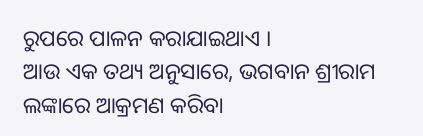ରୁପରେ ପାଳନ କରାଯାଇଥାଏ ।
ଆଉ ଏକ ତଥ୍ୟ ଅନୁସାରେ, ଭଗବାନ ଶ୍ରୀରାମ ଲଙ୍କାରେ ଆକ୍ରମଣ କରିବା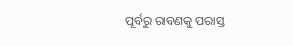ପୂର୍ବରୁ ରାବଣକୁ ପରାସ୍ତ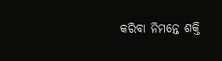କରିବା ନିମନ୍ତେ ଶକ୍ତି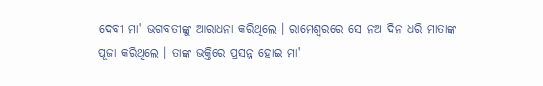ଦେବୀ ମା' ଭଗବତୀଙ୍କୁ ଆରାଧନା କରିଥିଲେ । ରାମେଶ୍ବରରେ ସେ ନଅ ଦିନ ଧରି ମାତାଙ୍କ ପୂଜା କରିଥିଲେ । ତାଙ୍କ ଭକ୍ତିରେ ପ୍ରସନ୍ନ ହୋଇ ମା'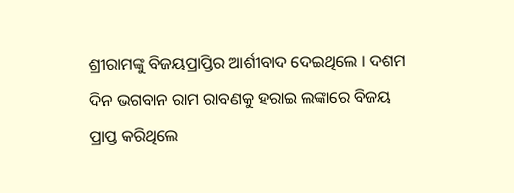ଶ୍ରୀରାମଙ୍କୁ ବିଜୟପ୍ରାପ୍ତିର ଆର୍ଶୀବାଦ ଦେଇଥିଲେ । ଦଶମ ଦିନ ଭଗବାନ ରାମ ରାବଣକୁ ହରାଇ ଲଙ୍କାରେ ବିଜୟ ପ୍ରାପ୍ତ କରିଥିଲେ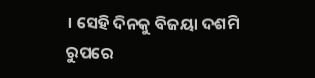। ସେହି ଦିନକୁ ବିଜୟା ଦଶମି ରୁପରେ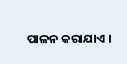ପାଳନ କରାଯାଏ ।